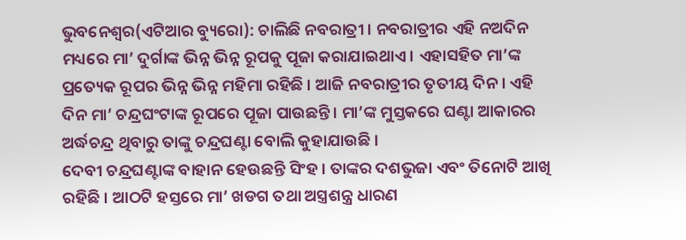ଭୁବନେଶ୍ୱର(ଏଟିଆର ବ୍ୟୁରୋ): ଚାଲିଛି ନବରାତ୍ରୀ । ନବରାତ୍ରୀର ଏହି ନଅଦିନ ମଧ୍ୟରେ ମା’ ଦୁର୍ଗାଙ୍କ ଭିନ୍ନ ଭିନ୍ନ ରୂପକୁ ପୂଜା କରାଯାଇଥାଏ । ଏହାସହିତ ମା’ଙ୍କ ପ୍ରତ୍ୟେକ ରୂପର ଭିନ୍ନ ଭିନ୍ନ ମହିମା ରହିଛି । ଆଜି ନବରାତ୍ରୀର ତୃତୀୟ ଦିନ । ଏହି ଦିନ ମା’ ଚନ୍ଦ୍ରଘଂଟାଙ୍କ ରୂପରେ ପୂଜା ପାଉଛନ୍ତି । ମା’ଙ୍କ ମୁସ୍ତକରେ ଘଣ୍ଟା ଆକାରର ଅର୍ଦ୍ଧଚନ୍ଦ୍ର ଥିବାରୁ ତାଙ୍କୁ ଚନ୍ଦ୍ରଘଣ୍ଟା ବୋଲି କୁହାଯାଉଛି ।
ଦେବୀ ଚନ୍ଦ୍ରଘଣ୍ଟାଙ୍କ ବାହାନ ହେଉଛନ୍ତି ସିଂହ । ତାଙ୍କର ଦଶଭୁଜା ଏବଂ ତିନୋଟି ଆଖି ରହିଛି । ଆଠଟି ହସ୍ତରେ ମା’ ଖଡଗ ତଥା ଅସ୍ତ୍ରଶନ୍ତ୍ର ଧାରଣ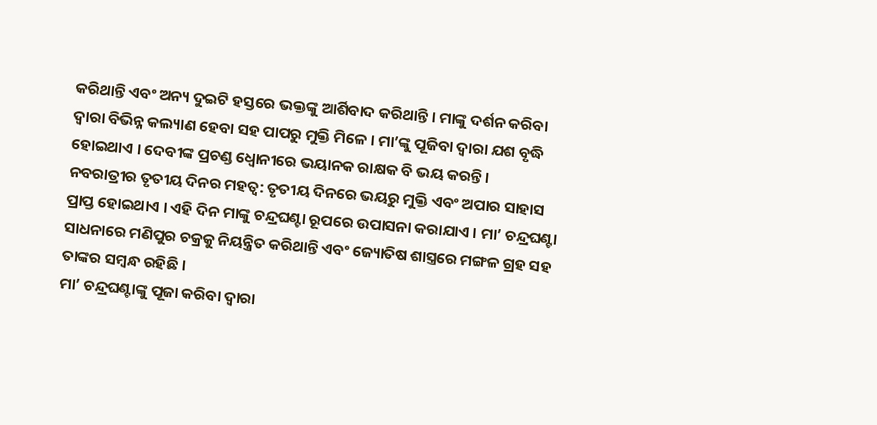କରିଥାନ୍ତି ଏବଂ ଅନ୍ୟ ଦୁଇଟି ହସ୍ତରେ ଭକ୍ତଙ୍କୁ ଆର୍ଶିବାଦ କରିଥାନ୍ତି । ମାଙ୍କୁ ଦର୍ଶନ କରିବା ଦ୍ୱାରା ବିଭିନ୍ନ କଲ୍ୟାଣ ହେବା ସହ ପାପରୁ ମୁକ୍ତି ମିଳେ । ମା’ଙ୍କୁ ପୂଜିବା ଦ୍ୱାରା ଯଶ ବୃଦ୍ଧି ହୋଇଥାଏ । ଦେବୀଙ୍କ ପ୍ରଚଣ୍ଡ ଧ୍ୱୋନୀରେ ଭୟାନକ ରାକ୍ଷକ ବି ଭୟ କରନ୍ତି ।
ନବରାତ୍ରୀର ତୃତୀୟ ଦିନର ମହତ୍ୱ: ତୃତୀୟ ଦିନରେ ଭୟରୁ ମୁକ୍ତି ଏବଂ ଅପାର ସାହାସ ପ୍ରାପ୍ତ ହୋଇଥାଏ । ଏହି ଦିନ ମାଙ୍କୁ ଚନ୍ଦ୍ରଘଣ୍ଟା ରୂପରେ ଉପାସନା କରାଯାଏ । ମା’ ଚନ୍ଦ୍ରଘଣ୍ଟା ସାଧନାରେ ମଣିପୁର ଚକ୍ରକୁ ନିୟନ୍ତ୍ରିତ କରିଥାନ୍ତି ଏବଂ ଜ୍ୟୋତିଷ ଶାସ୍ତ୍ରରେ ମଙ୍ଗଳ ଗ୍ରହ ସହ ତାଙ୍କର ସମ୍ବନ୍ଧ ରହିଛି ।
ମା’ ଚନ୍ଦ୍ରଘଣ୍ଟାଙ୍କୁ ପୂଜା କରିବା ଦ୍ୱାରା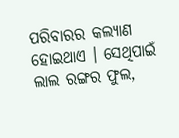ପରିବାରର କଲ୍ୟାଣ ହୋଇଥାଏ । ସେଥିପାଇଁ ଲାଲ ରଙ୍ଗର ଫୁଲ,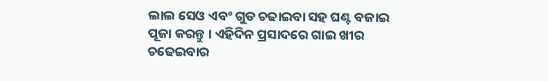ଲାଲ ସେଓ ଏବଂ ଗୁଡ ଚଢାଇବା ସହ ଘଣ୍ଟ ବଜାଇ ପୂଜା କରନ୍ତୁ । ଏହିଦିନ ପ୍ରସାଦରେ ଗାଇ ଖୀର ଚଢେଇବାର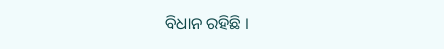ବିଧାନ ରହିଛି ।